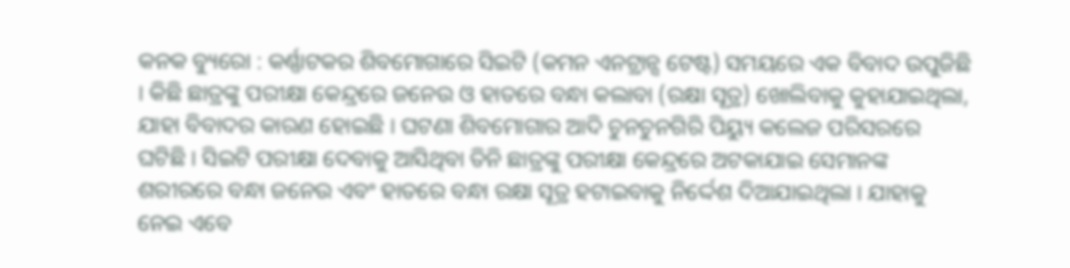କନକ ବ୍ୟୁରୋ : କର୍ଣ୍ଣାଟକର ଶିବମୋଗାରେ ସିଇଟି (କମନ ଏନଟ୍ରାନ୍ସ ଟେଷ୍ଟ) ସମୟରେ ଏକ ବିବାଦ ଉପୁଜିଛି । କିଛି ଛାତ୍ରଙ୍କୁ ପରୀକ୍ଷା କେନ୍ଦ୍ରରେ ଜନେଉ ଓ ହାତରେ ବନ୍ଧା କଲାବା (ରକ୍ଷା ସୂତ୍ର) ଖୋଲିବାକୁ କୁହାଯାଇଥିଲା, ଯାହା ବିବାଦର କାରଣ ହୋଇଛି । ଘଟଣା ଶିବମୋଗାର ଆଦି ଚୁନଚୁନଗିରି ପିୟ୍ୟୁ କଲେଜ ପରିସରରେ ଘଟିଛି । ସିଇଟି ପରୀକ୍ଷା ଦେବାକୁ ଆସିଥିବା ତିନି ଛାତ୍ରଙ୍କୁ ପରୀକ୍ଷା କେନ୍ଦ୍ରରେ ଅଟକାଯାଇ ସେମାନଙ୍କ ଶରୀରରେ ବନ୍ଧା ଜନେଉ ଏବଂ ହାତରେ ବନ୍ଧା ରକ୍ଷା ସୂତ୍ର ହଟାଇବାକୁ ନିର୍ଦ୍ଦେଶ ଦିଆଯାଇଥିଲା । ଯାହାକୁ ନେଇ ଏବେ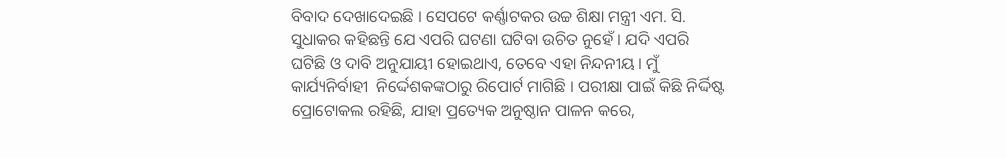ବିବାଦ ଦେଖାଦେଇଛି । ସେପଟେ କର୍ଣ୍ଣାଟକର ଉଚ୍ଚ ଶିକ୍ଷା ମନ୍ତ୍ରୀ ଏମ. ସି. ସୁଧାକର କହିଛନ୍ତି ଯେ ଏପରି ଘଟଣା ଘଟିବା ଉଚିତ ନୁହେଁ । ଯଦି ଏପରି ଘଟିଛି ଓ ଦାବି ଅନୁଯାୟୀ ହୋଇଥାଏ, ତେବେ ଏହା ନିନ୍ଦନୀୟ । ମୁଁ କାର୍ଯ୍ୟନିର୍ବାହୀ  ନିର୍ଦ୍ଦେଶକଙ୍କଠାରୁ ରିପୋର୍ଟ ମାଗିଛି । ପରୀକ୍ଷା ପାଇଁ କିଛି ନିର୍ଦ୍ଦିଷ୍ଟ ପ୍ରୋଟୋକଲ ରହିଛି, ଯାହା ପ୍ରତ୍ୟେକ ଅନୁଷ୍ଠାନ ପାଳନ କରେ,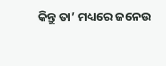କିନ୍ତୁ ତା’ ମଧ୍ୟରେ ଜନେଉ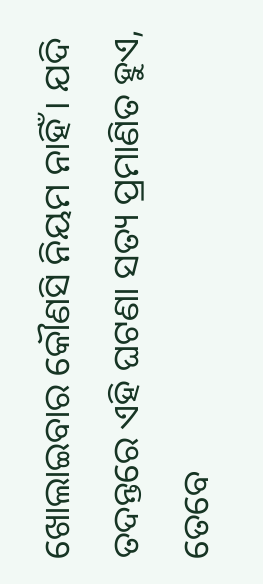ଖୋଲାଇବାର କୌଣସି ନିୟମ ନାହିଁ । ଯଦି ତଦନ୍ତରେ ଏହି ଘଟଣା ସତ୍ୟ ପ୍ରମାଣିତ ହୁଏ, ତେବେ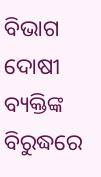ବିଭାଗ ଦୋଷୀ ବ୍ୟକ୍ତିଙ୍କ ବିରୁଦ୍ଧରେ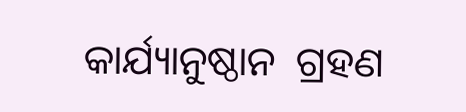କାର୍ଯ୍ୟାନୁଷ୍ଠାନ  ଗ୍ରହଣ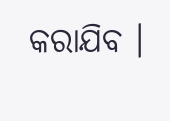କରାଯିବ ।